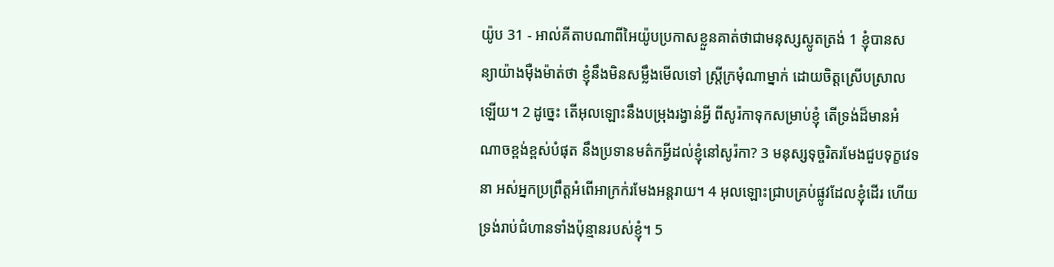យ៉ូប 31 - អាល់គីតាបណាពីអៃយ៉ូបប្រកាសខ្លួនគាត់ថាជាមនុស្សស្លូតត្រង់ 1 ខ្ញុំបានសន្យាយ៉ាងម៉ឺងម៉ាត់ថា ខ្ញុំនឹងមិនសម្លឹងមើលទៅ ស្ត្រីក្រមុំណាម្នាក់ ដោយចិត្តស្រើបស្រាលឡើយ។ 2 ដូច្នេះ តើអុលឡោះនឹងបម្រុងរង្វាន់អ្វី ពីសូរ៉កាទុកសម្រាប់ខ្ញុំ តើទ្រង់ដ៏មានអំណាចខ្ពង់ខ្ពស់បំផុត នឹងប្រទានមត៌កអ្វីដល់ខ្ញុំនៅសូរ៉កា? 3 មនុស្សទុច្ចរិតរមែងជួបទុក្ខវេទនា អស់អ្នកប្រព្រឹត្តអំពើអាក្រក់រមែងអន្តរាយ។ 4 អុលឡោះជ្រាបគ្រប់ផ្លូវដែលខ្ញុំដើរ ហើយទ្រង់រាប់ជំហានទាំងប៉ុន្មានរបស់ខ្ញុំ។ 5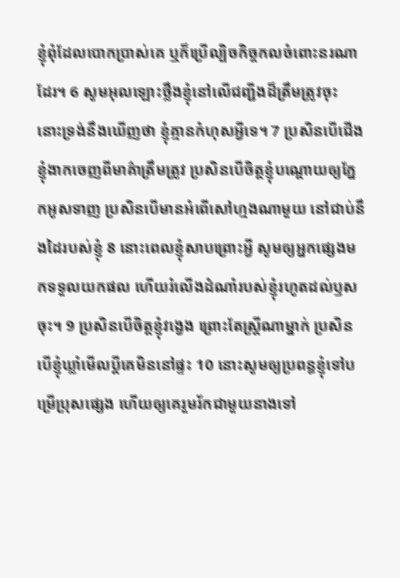ខ្ញុំពុំដែលបោកប្រាស់គេ ឬក៏ប្រើល្បិចកិច្ចកលចំពោះនរណាដែរ។ 6 សូមអុលឡោះថ្លឹងខ្ញុំនៅលើជញ្ជីងដ៏ត្រឹមត្រូវចុះ នោះទ្រង់នឹងឃើញថា ខ្ញុំគ្មានកំហុសអ្វីទេ។ 7 ប្រសិនបើជើងខ្ញុំងាកចេញពីមាគ៌ាត្រឹមត្រូវ ប្រសិនបើចិត្តខ្ញុំបណ្ដោយឲ្យភ្នែកអូសទាញ ប្រសិនបើមានអំពើសៅហ្មងណាមួយ នៅជាប់នឹងដៃរបស់ខ្ញុំ 8 នោះពេលខ្ញុំសាបព្រោះអ្វី សូមឲ្យអ្នកផ្សេងមកទទួលយកផល ហើយរំលើងដំណាំរបស់ខ្ញុំរហូតដល់ឫសចុះ។ 9 ប្រសិនបើចិត្តខ្ញុំវង្វេង ព្រោះតែស្ត្រីណាម្នាក់ ប្រសិនបើខ្ញុំឃ្លាំមើលប្ដីគេមិននៅផ្ទះ 10 នោះសូមឲ្យប្រពន្ធខ្ញុំទៅបម្រើប្រុសផ្សេង ហើយឲ្យគេរួមរ័កជាមួយនាងទៅ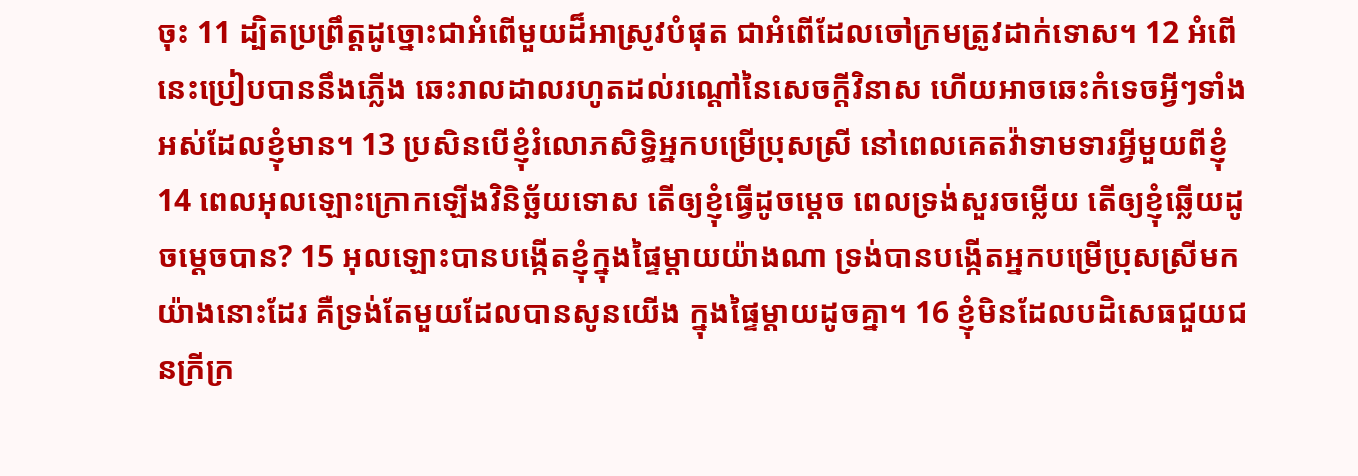ចុះ 11 ដ្បិតប្រព្រឹត្តដូច្នោះជាអំពើមួយដ៏អាស្រូវបំផុត ជាអំពើដែលចៅក្រមត្រូវដាក់ទោស។ 12 អំពើនេះប្រៀបបាននឹងភ្លើង ឆេះរាលដាលរហូតដល់រណ្ដៅនៃសេចក្ដីវិនាស ហើយអាចឆេះកំទេចអ្វីៗទាំងអស់ដែលខ្ញុំមាន។ 13 ប្រសិនបើខ្ញុំរំលោភសិទ្ធិអ្នកបម្រើប្រុសស្រី នៅពេលគេតវ៉ាទាមទារអ្វីមួយពីខ្ញុំ 14 ពេលអុលឡោះក្រោកឡើងវិនិច្ឆ័យទោស តើឲ្យខ្ញុំធ្វើដូចម្ដេច ពេលទ្រង់សួរចម្លើយ តើឲ្យខ្ញុំឆ្លើយដូចម្ដេចបាន? 15 អុលឡោះបានបង្កើតខ្ញុំក្នុងផ្ទៃម្ដាយយ៉ាងណា ទ្រង់បានបង្កើតអ្នកបម្រើប្រុសស្រីមក យ៉ាងនោះដែរ គឺទ្រង់តែមួយដែលបានសូនយើង ក្នុងផ្ទៃម្ដាយដូចគ្នា។ 16 ខ្ញុំមិនដែលបដិសេធជួយជនក្រីក្រ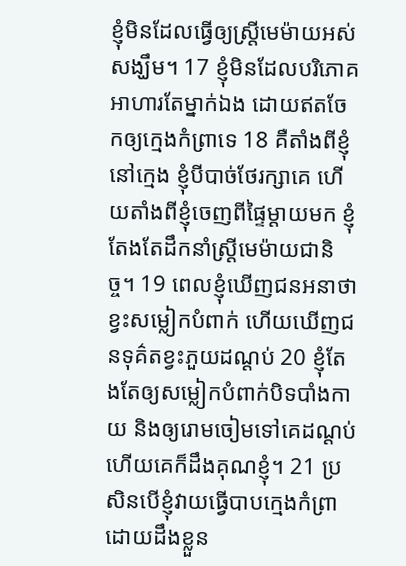ខ្ញុំមិនដែលធ្វើឲ្យស្ត្រីមេម៉ាយអស់សង្ឃឹម។ 17 ខ្ញុំមិនដែលបរិភោគអាហារតែម្នាក់ឯង ដោយឥតចែកឲ្យក្មេងកំព្រាទេ 18 គឺតាំងពីខ្ញុំនៅក្មេង ខ្ញុំបីបាច់ថែរក្សាគេ ហើយតាំងពីខ្ញុំចេញពីផ្ទៃម្ដាយមក ខ្ញុំតែងតែដឹកនាំស្ត្រីមេម៉ាយជានិច្ច។ 19 ពេលខ្ញុំឃើញជនអនាថាខ្វះសម្លៀកបំពាក់ ហើយឃើញជនទុគ៌តខ្វះភួយដណ្ដប់ 20 ខ្ញុំតែងតែឲ្យសម្លៀកបំពាក់បិទបាំងកាយ និងឲ្យរោមចៀមទៅគេដណ្ដប់ ហើយគេក៏ដឹងគុណខ្ញុំ។ 21 ប្រសិនបើខ្ញុំវាយធ្វើបាបក្មេងកំព្រា ដោយដឹងខ្លួន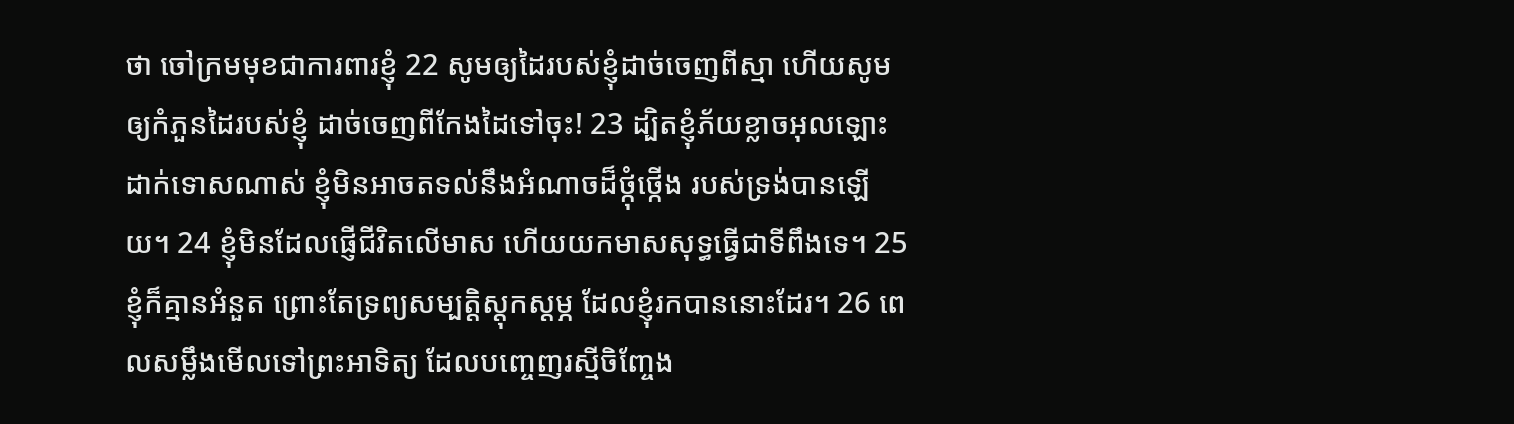ថា ចៅក្រមមុខជាការពារខ្ញុំ 22 សូមឲ្យដៃរបស់ខ្ញុំដាច់ចេញពីស្មា ហើយសូមឲ្យកំភួនដៃរបស់ខ្ញុំ ដាច់ចេញពីកែងដៃទៅចុះ! 23 ដ្បិតខ្ញុំភ័យខ្លាចអុលឡោះដាក់ទោសណាស់ ខ្ញុំមិនអាចតទល់នឹងអំណាចដ៏ថ្កុំថ្កើង របស់ទ្រង់បានឡើយ។ 24 ខ្ញុំមិនដែលផ្ញើជីវិតលើមាស ហើយយកមាសសុទ្ធធ្វើជាទីពឹងទេ។ 25 ខ្ញុំក៏គ្មានអំនួត ព្រោះតែទ្រព្យសម្បត្តិស្ដុកស្ដម្ភ ដែលខ្ញុំរកបាននោះដែរ។ 26 ពេលសម្លឹងមើលទៅព្រះអាទិត្យ ដែលបញ្ចេញរស្មីចិញ្ចែង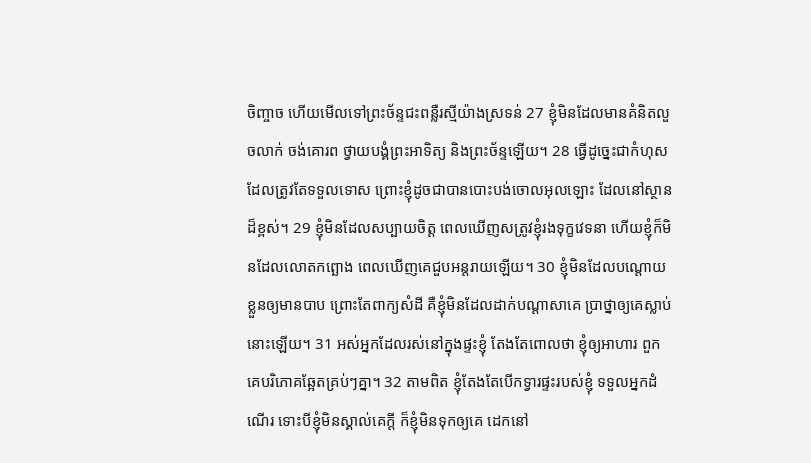ចិញ្ចាច ហើយមើលទៅព្រះច័ន្ទជះពន្លឺរស្មីយ៉ាងស្រទន់ 27 ខ្ញុំមិនដែលមានគំនិតលួចលាក់ ចង់គោរព ថ្វាយបង្គំព្រះអាទិត្យ និងព្រះច័ន្ទឡើយ។ 28 ធ្វើដូច្នេះជាកំហុសដែលត្រូវតែទទួលទោស ព្រោះខ្ញុំដូចជាបានបោះបង់ចោលអុលឡោះ ដែលនៅស្ថានដ៏ខ្ពស់។ 29 ខ្ញុំមិនដែលសប្បាយចិត្ត ពេលឃើញសត្រូវខ្ញុំរងទុក្ខវេទនា ហើយខ្ញុំក៏មិនដែលលោតកព្ឆោង ពេលឃើញគេជួបអន្តរាយឡើយ។ 30 ខ្ញុំមិនដែលបណ្ដោយខ្លួនឲ្យមានបាប ព្រោះតែពាក្យសំដី គឺខ្ញុំមិនដែលដាក់បណ្ដាសាគេ ប្រាថ្នាឲ្យគេស្លាប់នោះឡើយ។ 31 អស់អ្នកដែលរស់នៅក្នុងផ្ទះខ្ញុំ តែងតែពោលថា ខ្ញុំឲ្យអាហារ ពួកគេបរិភោគឆ្អែតគ្រប់ៗគ្នា។ 32 តាមពិត ខ្ញុំតែងតែបើកទ្វារផ្ទះរបស់ខ្ញុំ ទទួលអ្នកដំណើរ ទោះបីខ្ញុំមិនស្គាល់គេក្ដី ក៏ខ្ញុំមិនទុកឲ្យគេ ដេកនៅ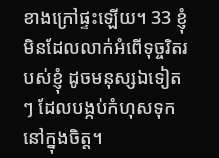ខាងក្រៅផ្ទះឡើយ។ 33 ខ្ញុំមិនដែលលាក់អំពើទុច្ចរិតរបស់ខ្ញុំ ដូចមនុស្សឯទៀតៗ ដែលបង្កប់កំហុសទុកនៅក្នុងចិត្ត។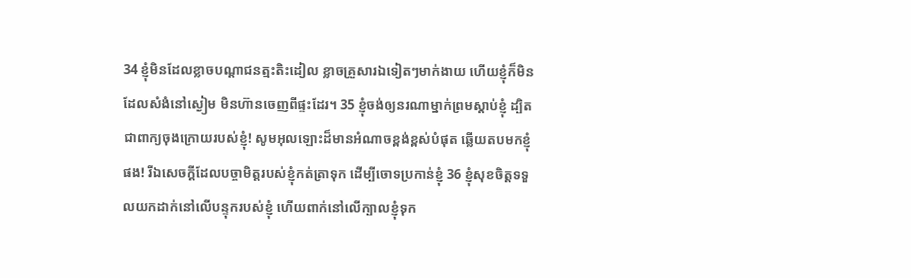34 ខ្ញុំមិនដែលខ្លាចបណ្ដាជនត្មះតិះដៀល ខ្លាចគ្រួសារឯទៀតៗមាក់ងាយ ហើយខ្ញុំក៏មិនដែលសំងំនៅស្ងៀម មិនហ៊ានចេញពីផ្ទះដែរ។ 35 ខ្ញុំចង់ឲ្យនរណាម្នាក់ព្រមស្ដាប់ខ្ញុំ ដ្បិតជាពាក្យចុងក្រោយរបស់ខ្ញុំ! សូមអុលឡោះដ៏មានអំណាចខ្ពង់ខ្ពស់បំផុត ឆ្លើយតបមកខ្ញុំផង! រីឯសេចក្ដីដែលបច្ចាមិត្តរបស់ខ្ញុំកត់ត្រាទុក ដើម្បីចោទប្រកាន់ខ្ញុំ 36 ខ្ញុំសុខចិត្តទទួលយកដាក់នៅលើបន្ទុករបស់ខ្ញុំ ហើយពាក់នៅលើក្បាលខ្ញុំទុក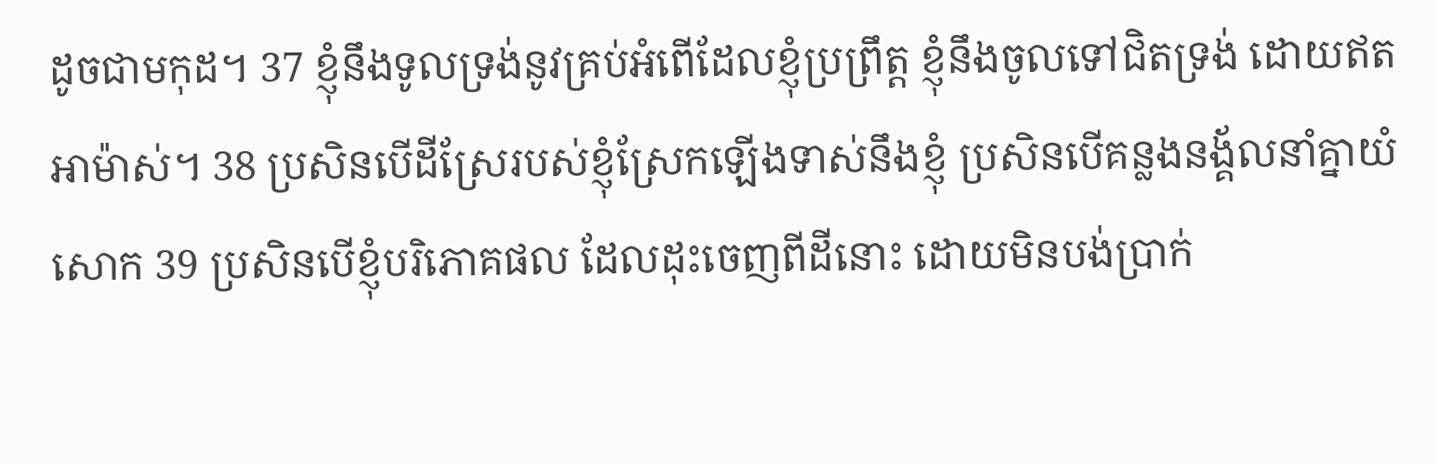ដូចជាមកុដ។ 37 ខ្ញុំនឹងទូលទ្រង់នូវគ្រប់អំពើដែលខ្ញុំប្រព្រឹត្ត ខ្ញុំនឹងចូលទៅជិតទ្រង់ ដោយឥតអាម៉ាស់។ 38 ប្រសិនបើដីស្រែរបស់ខ្ញុំស្រែកឡើងទាស់នឹងខ្ញុំ ប្រសិនបើគន្លងនង្គ័លនាំគ្នាយំសោក 39 ប្រសិនបើខ្ញុំបរិភោគផល ដែលដុះចេញពីដីនោះ ដោយមិនបង់ប្រាក់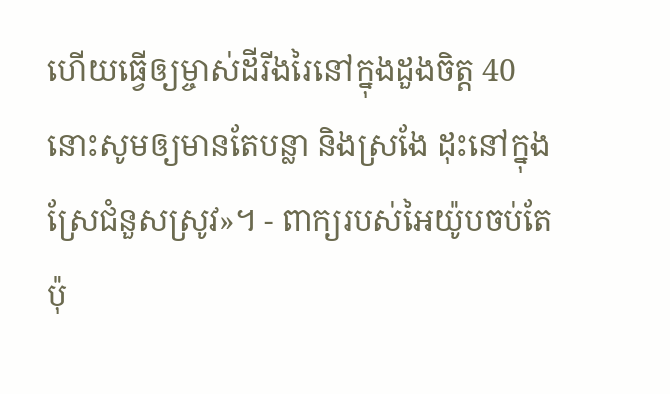ហើយធ្វើឲ្យម្ចាស់ដីរីងរៃនៅក្នុងដួងចិត្ត 40 នោះសូមឲ្យមានតែបន្លា និងស្រងែ ដុះនៅក្នុងស្រែជំនួសស្រូវ»។ - ពាក្យរបស់អៃយ៉ូបចប់តែប៉ុ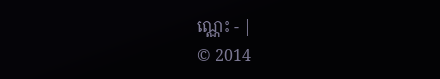ណ្ណេះ - |
© 2014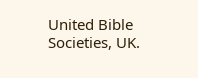United Bible Societies, UK.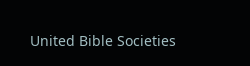United Bible Societies